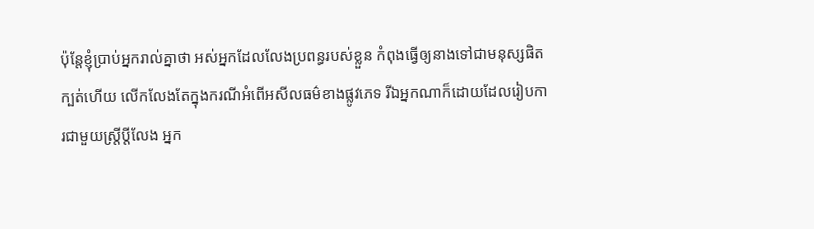ប៉ុន្តែខ្ញុំប្រាប់អ្នករាល់គ្នាថា អស់អ្នកដែលលែងប្រពន្ធរបស់ខ្លួន កំពុងធ្វើឲ្យនាងទៅជាមនុស្សផិតក្បត់ហើយ លើកលែងតែក្នុងករណីអំពើអសីលធម៌ខាងផ្លូវភេទ រីឯអ្នកណាក៏ដោយដែលរៀបការជាមួយស្ត្រីប្ដីលែង អ្នក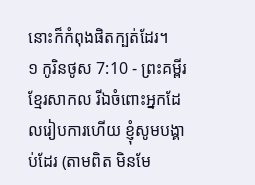នោះក៏កំពុងផិតក្បត់ដែរ។
១ កូរិនថូស 7:10 - ព្រះគម្ពីរខ្មែរសាកល រីឯចំពោះអ្នកដែលរៀបការហើយ ខ្ញុំសូមបង្គាប់ដែរ (តាមពិត មិនមែ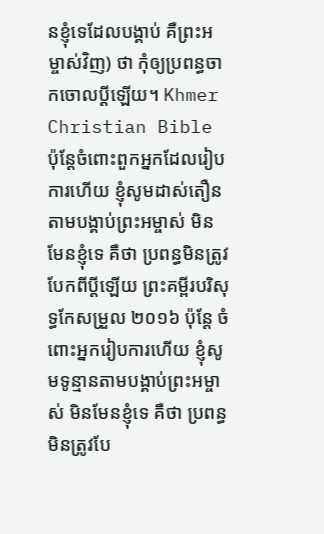នខ្ញុំទេដែលបង្គាប់ គឺព្រះអម្ចាស់វិញ) ថា កុំឲ្យប្រពន្ធចាកចោលប្ដីឡើយ។ Khmer Christian Bible ប៉ុន្ដែចំពោះពួកអ្នកដែលរៀបការហើយ ខ្ញុំសូមដាស់តឿនតាមបង្គាប់ព្រះអម្ចាស់ មិនមែនខ្ញុំទេ គឺថា ប្រពន្ធមិនត្រូវបែកពីប្ដីឡើយ ព្រះគម្ពីរបរិសុទ្ធកែសម្រួល ២០១៦ ប៉ុន្តែ ចំពោះអ្នករៀបការហើយ ខ្ញុំសូមទូន្មានតាមបង្គាប់ព្រះអម្ចាស់ មិនមែនខ្ញុំទេ គឺថា ប្រពន្ធមិនត្រូវបែ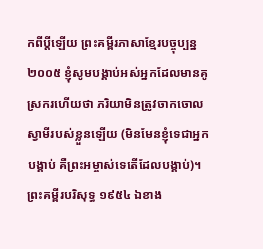កពីប្តីឡើយ ព្រះគម្ពីរភាសាខ្មែរបច្ចុប្បន្ន ២០០៥ ខ្ញុំសូមបង្គាប់អស់អ្នកដែលមានគូស្រករហើយថា ភរិយាមិនត្រូវចាកចោលស្វាមីរបស់ខ្លួនឡើយ (មិនមែនខ្ញុំទេជាអ្នកបង្គាប់ គឺព្រះអម្ចាស់ទេតើដែលបង្គាប់)។ ព្រះគម្ពីរបរិសុទ្ធ ១៩៥៤ ឯខាង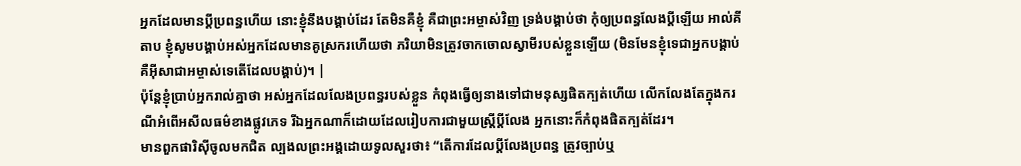អ្នកដែលមានប្ដីប្រពន្ធហើយ នោះខ្ញុំនឹងបង្គាប់ដែរ តែមិនគឺខ្ញុំ គឺជាព្រះអម្ចាស់វិញ ទ្រង់បង្គាប់ថា កុំឲ្យប្រពន្ធលែងប្ដីឡើយ អាល់គីតាប ខ្ញុំសូមបង្គាប់អស់អ្នកដែលមានគូស្រករហើយថា ភរិយាមិនត្រូវចាកចោលស្វាមីរបស់ខ្លួនឡើយ (មិនមែនខ្ញុំទេជាអ្នកបង្គាប់ គឺអ៊ីសាជាអម្ចាស់ទេតើដែលបង្គាប់)។ |
ប៉ុន្តែខ្ញុំប្រាប់អ្នករាល់គ្នាថា អស់អ្នកដែលលែងប្រពន្ធរបស់ខ្លួន កំពុងធ្វើឲ្យនាងទៅជាមនុស្សផិតក្បត់ហើយ លើកលែងតែក្នុងករណីអំពើអសីលធម៌ខាងផ្លូវភេទ រីឯអ្នកណាក៏ដោយដែលរៀបការជាមួយស្ត្រីប្ដីលែង អ្នកនោះក៏កំពុងផិតក្បត់ដែរ។
មានពួកផារិស៊ីចូលមកជិត ល្បងលព្រះអង្គដោយទូលសួរថា៖ “តើការដែលប្ដីលែងប្រពន្ធ ត្រូវច្បាប់ឬ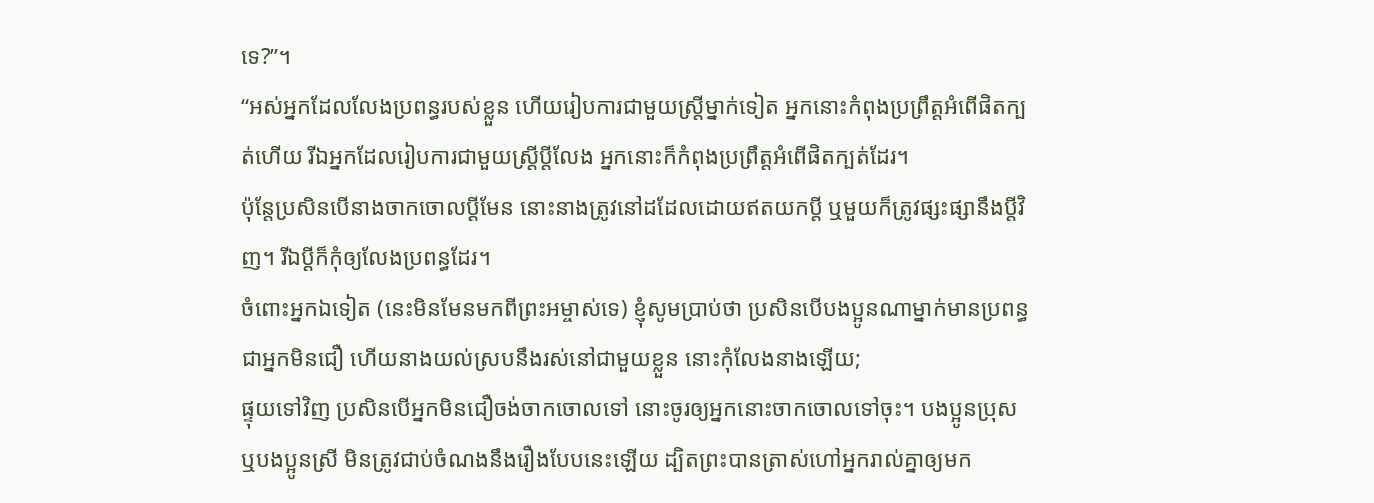ទេ?”។
“អស់អ្នកដែលលែងប្រពន្ធរបស់ខ្លួន ហើយរៀបការជាមួយស្ត្រីម្នាក់ទៀត អ្នកនោះកំពុងប្រព្រឹត្តអំពើផិតក្បត់ហើយ រីឯអ្នកដែលរៀបការជាមួយស្ត្រីប្ដីលែង អ្នកនោះក៏កំពុងប្រព្រឹត្តអំពើផិតក្បត់ដែរ។
ប៉ុន្តែប្រសិនបើនាងចាកចោលប្ដីមែន នោះនាងត្រូវនៅដដែលដោយឥតយកប្ដី ឬមួយក៏ត្រូវផ្សះផ្សានឹងប្ដីវិញ។ រីឯប្ដីក៏កុំឲ្យលែងប្រពន្ធដែរ។
ចំពោះអ្នកឯទៀត (នេះមិនមែនមកពីព្រះអម្ចាស់ទេ) ខ្ញុំសូមប្រាប់ថា ប្រសិនបើបងប្អូនណាម្នាក់មានប្រពន្ធជាអ្នកមិនជឿ ហើយនាងយល់ស្របនឹងរស់នៅជាមួយខ្លួន នោះកុំលែងនាងឡើយ;
ផ្ទុយទៅវិញ ប្រសិនបើអ្នកមិនជឿចង់ចាកចោលទៅ នោះចូរឲ្យអ្នកនោះចាកចោលទៅចុះ។ បងប្អូនប្រុស ឬបងប្អូនស្រី មិនត្រូវជាប់ចំណងនឹងរឿងបែបនេះឡើយ ដ្បិតព្រះបានត្រាស់ហៅអ្នករាល់គ្នាឲ្យមក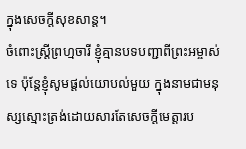ក្នុងសេចក្ដីសុខសាន្ត។
ចំពោះស្ត្រីព្រហ្មចារី ខ្ញុំគ្មានបទបញ្ជាពីព្រះអម្ចាស់ទេ ប៉ុន្តែខ្ញុំសូមផ្ដល់យោបល់មួយ ក្នុងនាមជាមនុស្សស្មោះត្រង់ដោយសារតែសេចក្ដីមេត្តារប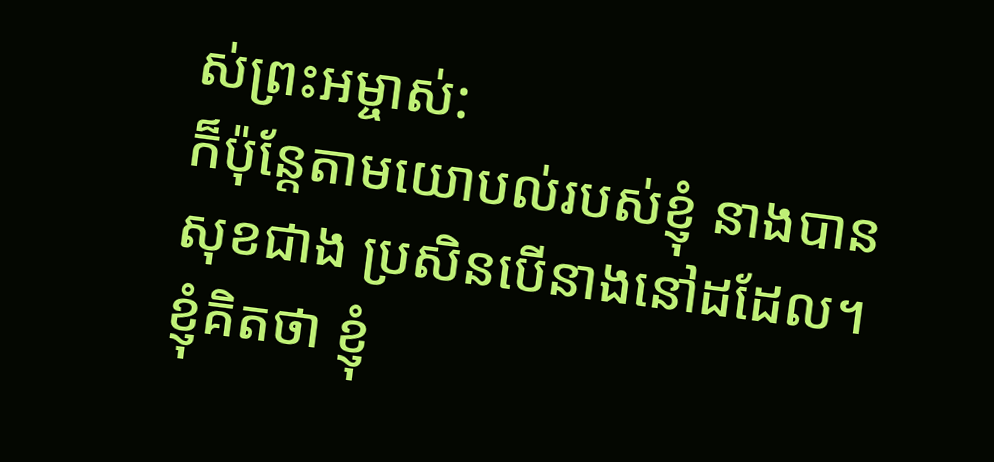ស់ព្រះអម្ចាស់:
ក៏ប៉ុន្តែតាមយោបល់របស់ខ្ញុំ នាងបានសុខជាង ប្រសិនបើនាងនៅដដែល។ ខ្ញុំគិតថា ខ្ញុំ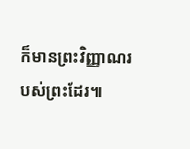ក៏មានព្រះវិញ្ញាណរបស់ព្រះដែរ៕